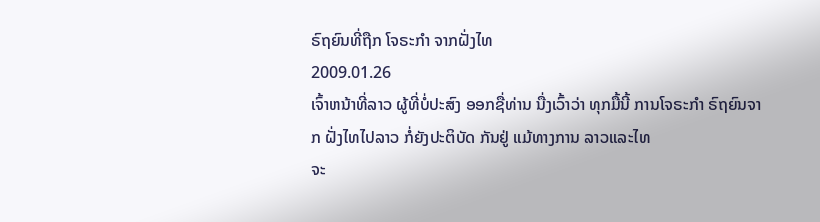ຣົຖຍົນທີ່ຖືກ ໂຈຣະກຳ ຈາກຝັ່ງໄທ
2009.01.26
ເຈົ້າຫນ້າທີ່ລາວ ຜູ້ທີ່ບໍ່ປະສົງ ອອກຊື່ທ່ານ ນື່ງເວົ້າວ່າ ທຸກມື້ນີ້ ການໂຈຣະກຳ ຣົຖຍົນຈາກ ຝັ່ງໄທໄປລາວ ກໍ່ຍັງປະຕິບັດ ກັນຢູ່ ແມ້ທາງການ ລາວແລະໄທ
ຈະ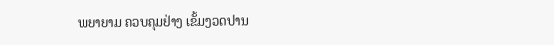ພຍາຍາມ ຄວບຄຸມຢ່າງ ເຂັ້ມງວດປານ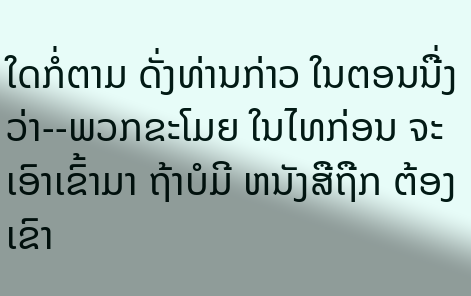ໃດກໍ່ຕາມ ດັ່ງທ່ານກ່າວ ໃນຕອນນື່ງວ່າ--ພວກຂະໂມຍ ໃນໄທກ່ອນ ຈະເອົາເຂົ້າມາ ຖ້າບໍມີ ຫນັງສືຖືກ ຕ້ອງເຂົາ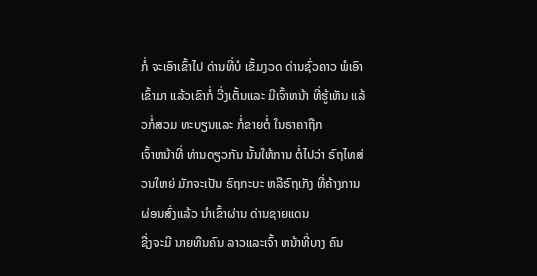ກໍ່ ຈະເອົາເຂົ້າໄປ ດ່ານທີ່ບໍ ເຂັ້ມງວດ ດ່ານຊົ່ວຄາວ ພໍເອົາເຂົ້າມາ ແລ້ວເຂົາກໍ່ ວີ່ງເຕັ້ນແລະ ມີເຈົ້າຫນ້າ ທີ່ຮູ້ເຫັນ ແລ້ວກໍ່ສວມ ທະບຽນແລະ ກໍ່ຂາຍຕໍ່ ໃນຣາຄາຖືກ
ເຈົ້າຫນ້າທີ່ ທ່ານດຽວກັນ ນັ້ນໃຫ້ການ ຕໍ່ໄປວ່າ ຣົຖໄທສ່ວນໃຫຍ່ ມັກຈະເປັນ ຣົຖກະບະ ຫລືຣົຖເກັງ ທີ່ຄ້າງການ ຜ່ອນສົ່ງແລ້ວ ນຳເຂົ້າຜ່ານ ດ່ານຊາຍແດນ
ຊື່ງຈະມີ ນາຍທືນຄົນ ລາວແລະເຈົ້າ ຫນ້າທີ່ບາງ ຄົນ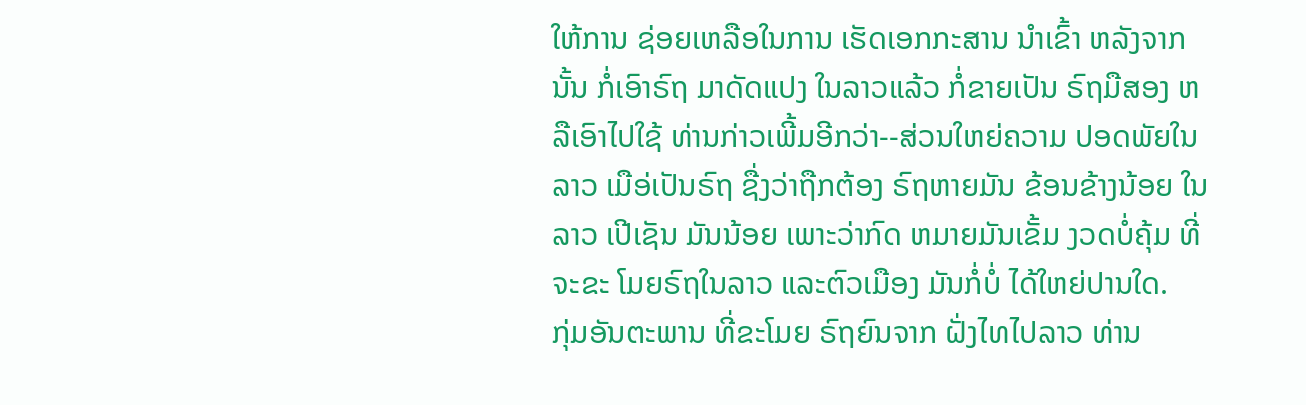ໃຫ້ການ ຊ່ອຍເຫລືອໃນການ ເຮັດເອກກະສານ ນຳເຂົ້າ ຫລັງຈາກນັ້ນ ກໍ່ເອົາຣົຖ ມາດັດແປງ ໃນລາວແລ້ວ ກໍ່ຂາຍເປັນ ຣົຖມືສອງ ຫລືເອົາໄປໃຊ້ ທ່ານກ່າວເພີ້ມອີກວ່າ--ສ່ວນໃຫຍ່ຄວາມ ປອດພັຍໃນລາວ ເມືອ່ເປັນຣົຖ ຊື່ງວ່າຖືກຕ້ອງ ຣົຖຫາຍມັນ ຂ້ອນຂ້າງນ້ອຍ ໃນລາວ ເປີເຊັນ ມັນນ້ອຍ ເພາະວ່າກົດ ຫມາຍມັນເຂັ້ມ ງວດບໍ່ຄຸ້ມ ທີ່ຈະຂະ ໂມຍຣົຖໃນລາວ ແລະຕົວເມືອງ ມັນກໍ່ບໍ່ ໄດ້ໃຫຍ່ປານໃດ.
ກຸ່ມອັນຕະພານ ທີ່ຂະໂມຍ ຣົຖຍົນຈາກ ຝັ່ງໄທໄປລາວ ທ່ານ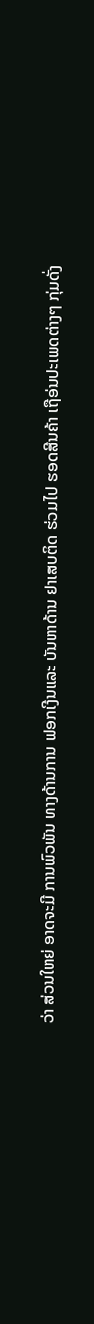ວ່າ ສ່ວນໃຫຍ່ ອາດຈະມີ ການພົວພັນ ທາງດ້ານການ ຟອກເງີນແລະ ບັນຫາດ້ານ ຢາເສບຕິດ ຮ່ວມໄປ ຮອດສີນຄ້າ ເຖືອ່ນປະເພດຕ່າງໆ ກຸ່ມດັ່ງ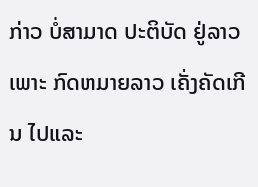ກ່າວ ບໍ່ສາມາດ ປະຕິບັດ ຢູ່ລາວເພາະ ກົດຫມາຍລາວ ເຄັ່ງຄັດເກີນ ໄປແລະ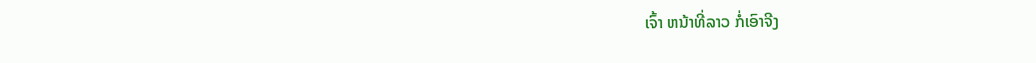ເຈົ້າ ຫນ້າທີ່ລາວ ກໍ່ເອົາຈີງ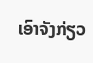ເອົາຈັງກ່ຽວ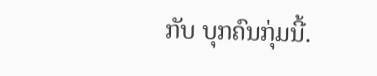ກັບ ບຸກຄົນກຸ່ມນີ້.